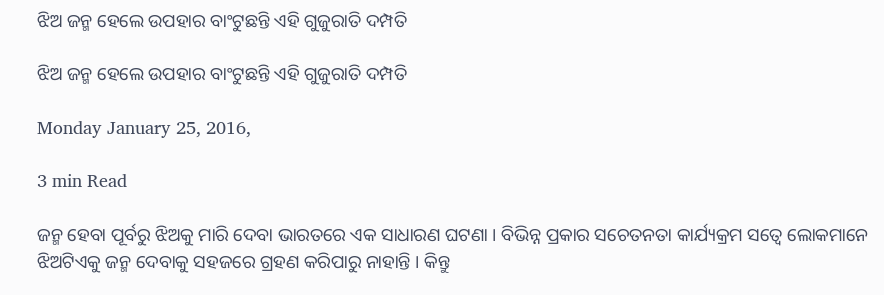ଝିଅ ଜନ୍ମ ହେଲେ ଉପହାର ବାଂଟୁଛନ୍ତି ଏହି ଗୁଜୁରାତି ଦମ୍ପତି

ଝିଅ ଜନ୍ମ ହେଲେ ଉପହାର ବାଂଟୁଛନ୍ତି ଏହି ଗୁଜୁରାତି ଦମ୍ପତି

Monday January 25, 2016,

3 min Read

ଜନ୍ମ ହେବା ପୂର୍ବରୁ ଝିଅକୁ ମାରି ଦେବା ଭାରତରେ ଏକ ସାଧାରଣ ଘଟଣା । ବିଭିନ୍ନ ପ୍ରକାର ସଚେତନତା କାର୍ଯ୍ୟକ୍ରମ ସତ୍ୱେ ଲୋକମାନେ ଝିଅଟିଏକୁ ଜନ୍ମ ଦେବାକୁ ସହଜରେ ଗ୍ରହଣ କରିପାରୁ ନାହାନ୍ତି । କିନ୍ତୁ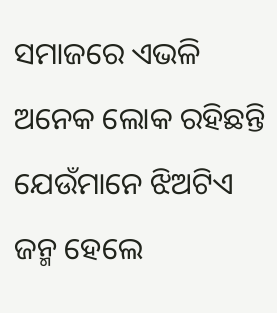ସମାଜରେ ଏଭଳି ଅନେକ ଲୋକ ରହିଛନ୍ତି ଯେଉଁମାନେ ଝିଅଟିଏ ଜନ୍ମ ହେଲେ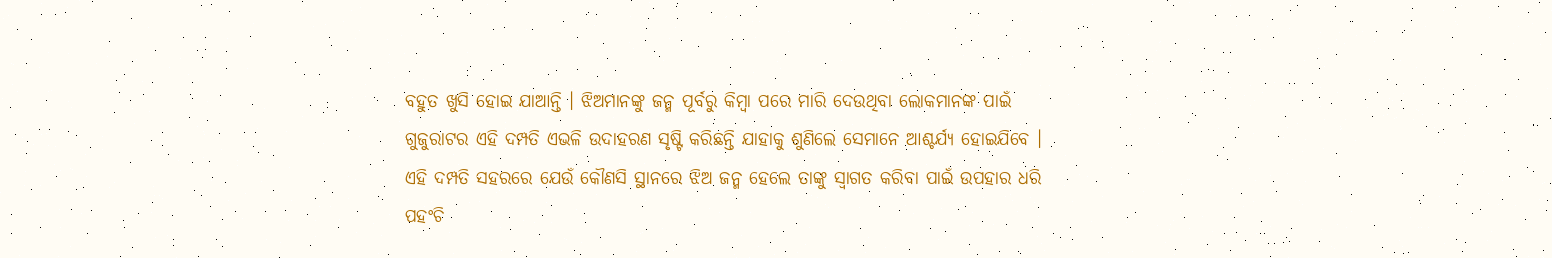ବହୁତ ଖୁସି ହୋଇ ଯାଆନ୍ତି । ଝିଅମାନଙ୍କୁ ଜନ୍ମ ପୂର୍ବରୁ କିମ୍ବା ପରେ ମାରି ଦେଉଥିବା ଲୋକମାନଙ୍କ ପାଇଁ ଗୁଜୁରାଟର ଏହି ଦମ୍ପତି ଏଭଳି ଉଦାହରଣ ସୃଷ୍ଟି କରିଛନ୍ତି ଯାହାକୁ ଶୁଣିଲେ ସେମାନେ ଆଶ୍ଚର୍ଯ୍ୟ ହୋଇଯିବେ । ଏହି ଦମ୍ପତି ସହରରେ ଯେଉଁ କୌଣସି ସ୍ଥାନରେ ଝିଅ ଜନ୍ମ ହେଲେ ତାଙ୍କୁ ସ୍ୱାଗତ କରିବା ପାଇଁ ଉପହାର ଧରି ପହଂଚି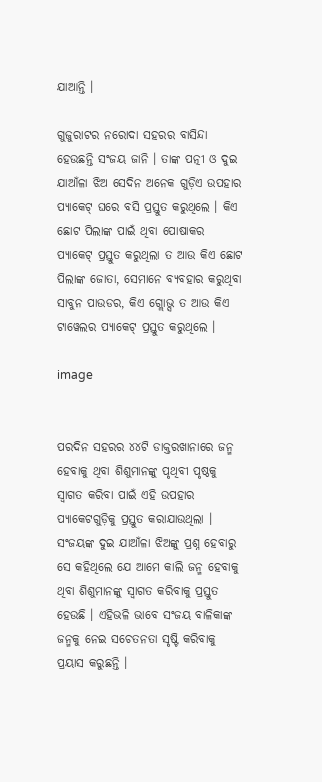ଯାଆନ୍ତି ।

ଗୁଜୁରାଟର ନରୋଦା ସହରର ବାସିନ୍ଦା ହେଉଛନ୍ତି ସଂଜୟ ଜାନି । ତାଙ୍କ ପତ୍ନୀ ଓ ଦୁଇ ଯାଆଁଳା ଝିଅ ସେଦିନ ଅନେକ ଗୁଡ଼ିଏ ଉପହାର ପ୍ୟାକେଟ୍ ଘରେ ବସି ପ୍ରସ୍ତୁତ କରୁଥିଲେ । କିଏ ଛୋଟ ପିଲାଙ୍କ ପାଇଁ ଥିବା ପୋଷାକର ପ୍ୟାକେଟ୍ ପ୍ରସ୍ତୁତ କରୁଥିଲା ତ ଆଉ କିଏ ଛୋଟ ପିଲାଙ୍କ ଜୋତା, ସେମାନେ ବ୍ୟବହାର କରୁଥିବା ସାବୁନ ପାଉଡର, କିଏ ଗ୍ଲୋଭ୍ସ ତ ଆଉ କିଏ ଟାୱେଲର ପ୍ୟାକେଟ୍ ପ୍ରସ୍ତୁତ କରୁଥିଲେ ।

image


ପରଦିନ ସହରର ୪୪ଟି ଡାକ୍ତରଖାନାରେ ଜନ୍ମ ହେବାକୁ ଥିବା ଶିଶୁମାନଙ୍କୁ ପୃଥିବୀ ପୃଷ୍ଠକୁ ସ୍ୱାଗତ କରିବା ପାଇଁ ଏହି ଉପହାର ପ୍ୟାକେଟଗୁଡ଼ିକୁ ପ୍ରସ୍ତୁତ କରାଯାଉଥିଲା । ସଂଜୟଙ୍କ ଦୁଇ ଯାଆଁଳା ଝିଅଙ୍କୁ ପ୍ରଶ୍ନ ହେବାରୁ ସେ କହିଥିଲେ ଯେ ଆମେ କାଲି ଜନ୍ମ ହେବାକୁ ଥିବା ଶିଶୁମାନଙ୍କୁ ସ୍ୱାଗତ କରିବାକୁ ପ୍ରସ୍ତୁତ ହେଉଛି । ଏହିଭଳି ଭାବେ ସଂଜୟ ବାଳିକାଙ୍କ ଜନ୍ମକୁ ନେଇ ସଚେତନତା ସୃଷ୍ଟି କରିବାକୁ ପ୍ରୟାସ କରୁଛନ୍ତି ।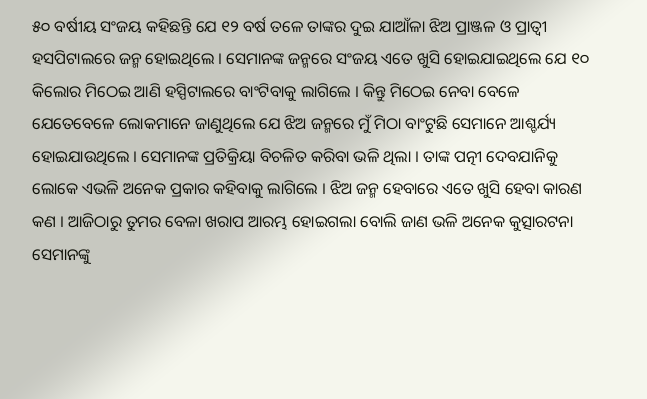୫୦ ବର୍ଷୀୟ ସଂଜୟ କହିଛନ୍ତି ଯେ ୧୨ ବର୍ଷ ତଳେ ତାଙ୍କର ଦୁଇ ଯାଆଁଳା ଝିଅ ପ୍ରାଞ୍ଜଳ ଓ ପ୍ରାତ୍ୱୀ ହସପିଟାଲରେ ଜନ୍ମ ହୋଇଥିଲେ । ସେମାନଙ୍କ ଜନ୍ମରେ ସଂଜୟ ଏତେ ଖୁସି ହୋଇଯାଇଥିଲେ ଯେ ୧୦ କିଲୋର ମିଠେଇ ଆଣି ହସ୍ପିଟାଲରେ ବାଂଟିବାକୁ ଲାଗିଲେ । କିନ୍ତୁ ମିଠେଇ ନେବା ବେଳେ ଯେତେବେଳେ ଲୋକମାନେ ଜାଣୁଥିଲେ ଯେ ଝିଅ ଜନ୍ମରେ ମୁଁ ମିଠା ବାଂଟୁଛି ସେମାନେ ଆଶ୍ଚର୍ଯ୍ୟ ହୋଇଯାଉଥିଲେ । ସେମାନଙ୍କ ପ୍ରତିକ୍ରିୟା ବିଚଳିତ କରିବା ଭଳି ଥିଲା । ତାଙ୍କ ପତ୍ନୀ ଦେବଯାନିକୁ ଲୋକେ ଏଭଳି ଅନେକ ପ୍ରକାର କହିବାକୁ ଲାଗିଲେ । ଝିଅ ଜନ୍ମ ହେବାରେ ଏତେ ଖୁସି ହେବା କାରଣ କଣ । ଆଜିଠାରୁ ତୁମର ବେଳା ଖରାପ ଆରମ୍ଭ ହୋଇଗଲା ବୋଲି ଜାଣ ଭଳି ଅନେକ କୁତ୍ସାରଟନା ସେମାନଙ୍କୁ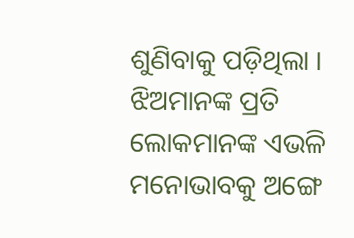ଶୁଣିବାକୁ ପଡ଼ିଥିଲା । ଝିଅମାନଙ୍କ ପ୍ରତି ଲୋକମାନଙ୍କ ଏଭଳି ମନୋଭାବକୁ ଅଙ୍ଗେ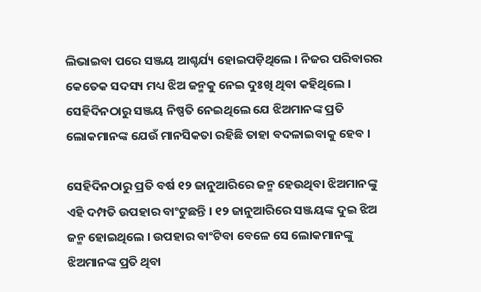ଲିଭାଇବା ପରେ ସଞ୍ଜୟ ଆଶ୍ଚର୍ଯ୍ୟ ହୋଇପଡ଼ିଥିଲେ । ନିଜର ପରିବାରର କେତେକ ସଦସ୍ୟ ମଧ୍ୟ ଝିଅ ଜନ୍ମକୁ ନେଇ ଦୁଃଖି ଥିବା କହିଥିଲେ । ସେହିଦିନଠାରୁ ସଞ୍ଜୟ ନିଷ୍ପତି ନେଇଥିଲେ ଯେ ଝିଅମାନଙ୍କ ପ୍ରତି ଲୋକମାନଙ୍କ ଯେଉଁ ମାନସିକତା ରହିଛି ତାହା ବଦଳାଇବାକୁ ହେବ ।

ସେହିଦିନଠାରୁ ପ୍ରତି ବର୍ଷ ୧୨ ଜାନୁଆରିରେ ଜନ୍ମ ହେଉଥିବା ଝିଅମାନଙ୍କୁ ଏହି ଦମ୍ପତି ଉପହାର ବାଂଟୁଛନ୍ତି । ୧୨ ଜାନୁଆରିରେ ସଞ୍ଜୟଙ୍କ ଦୁଇ ଝିଅ ଜନ୍ମ ହୋଇଥିଲେ । ଉପହାର ବାଂଟିବା ବେଳେ ସେ ଲୋକମାନଙ୍କୁ ଝିଅମାନଙ୍କ ପ୍ରତି ଥିବା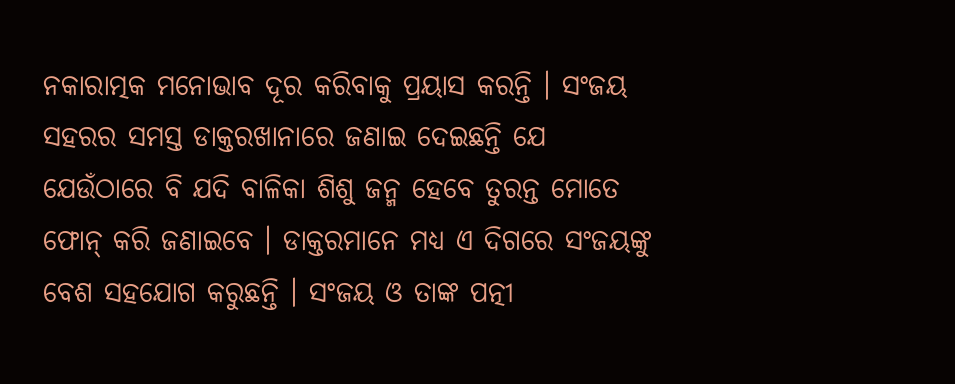ନକାରାତ୍ମକ ମନୋଭାବ ଦୂର କରିବାକୁ ପ୍ରୟାସ କରନ୍ତି । ସଂଜୟ ସହରର ସମସ୍ତ ଡାକ୍ତରଖାନାରେ ଜଣାଇ ଦେଇଛନ୍ତି ଯେ ଯେଉଁଠାରେ ବି ଯଦି ବାଳିକା ଶିଶୁ ଜନ୍ମ ହେବେ ତୁରନ୍ତ ମୋତେ ଫୋନ୍ କରି ଜଣାଇବେ । ଡାକ୍ତରମାନେ ମଧ୍ୟ ଏ ଦିଗରେ ସଂଜୟଙ୍କୁ ବେଶ ସହଯୋଗ କରୁଛନ୍ତି । ସଂଜୟ ଓ ତାଙ୍କ ପତ୍ନୀ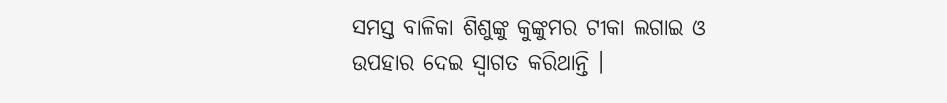ସମସ୍ତ ବାଳିକା ଶିଶୁଙ୍କୁ କୁଙ୍କୁମର ଟୀକା ଲଗାଇ ଓ ଉପହାର ଦେଇ ସ୍ୱାଗତ କରିଥାନ୍ତି ।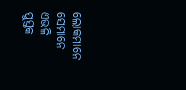ଲୋକମାନେ ସେମାନେ ଏଭଳି ପୁସ୍ତକ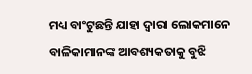ମଧ୍ୟ ବାଂଟୁଛନ୍ତି ଯାହା ଦ୍ୱାରା ଲୋକମାନେ ବାଳିକାମାନଙ୍କ ଆବଶ୍ୟକତାକୁ ବୁଝି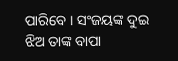ପାରିବେ । ସଂଜୟଙ୍କ ଦୁଇ ଝିଅ ତାଙ୍କ ବାପା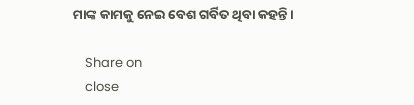ମାଙ୍କ କାମକୁ ନେଇ ବେଶ ଗର୍ବିତ ଥିବା କହନ୍ତି ।

    Share on
    close